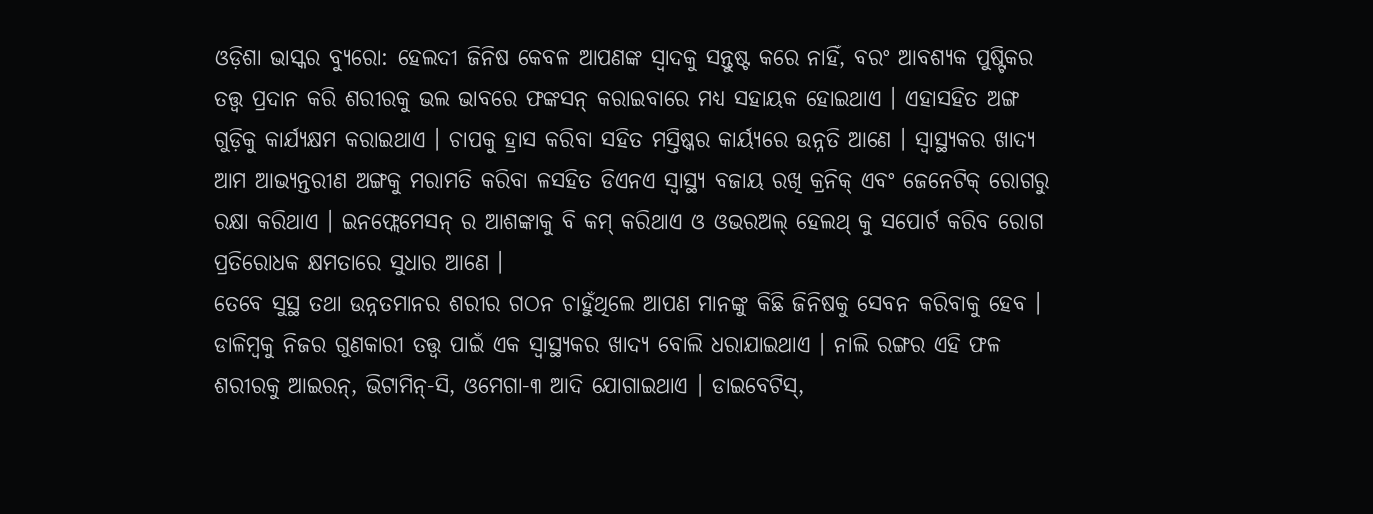ଓଡ଼ିଶା ଭାସ୍କର ବ୍ୟୁରୋ: ହେଲଦୀ ଜିନିଷ କେବଳ ଆପଣଙ୍କ ସ୍ୱାଦକୁ ସନ୍ତୁଷ୍ଟ କରେ ନାହିଁ, ବରଂ ଆବଶ୍ୟକ ପୁଷ୍ଟିକର ତତ୍ତ୍ୱ ପ୍ରଦାନ କରି ଶରୀରକୁ ଭଲ ଭାବରେ ଫଙ୍କସନ୍ କରାଇବାରେ ମଧ୍ୟ ସହାୟକ ହୋଇଥାଏ । ଏହାସହିତ ଅଙ୍ଗ ଗୁଡ଼ିକୁ କାର୍ଯ୍ୟକ୍ଷମ କରାଇଥାଏ । ଚାପକୁ ହ୍ରାସ କରିବା ସହିତ ମସ୍ତିଷ୍କର କାର୍ୟ୍ୟରେ ଉନ୍ନତି ଆଣେ । ସ୍ୱାସ୍ଥ୍ୟକର ଖାଦ୍ୟ ଆମ ଆଭ୍ୟନ୍ତରୀଣ ଅଙ୍ଗକୁ ମରାମତି କରିବା ଳସହିତ ଡିଏନଏ ସ୍ୱାସ୍ଥ୍ୟ ବଜାୟ ରଖି କ୍ରନିକ୍ ଏବଂ ଜେନେଟିକ୍ ରୋଗରୁ ରକ୍ଷା କରିଥାଏ । ଇନଫ୍ଲେମେସନ୍ ର ଆଶଙ୍କାକୁ ବି କମ୍ କରିଥାଏ ଓ ଓଭରଅଲ୍ ହେଲଥ୍ କୁ ସପୋର୍ଟ କରିବ ରୋଗ ପ୍ରତିରୋଧକ କ୍ଷମତାରେ ସୁଧାର ଆଣେ ।
ତେବେ ସୁସ୍ଥ ତଥା ଉନ୍ନତମାନର ଶରୀର ଗଠନ ଚାହୁଁଥିଲେ ଆପଣ ମାନଙ୍କୁ କିଛି ଜିନିଷକୁ ସେବନ କରିବାକୁ ହେବ । ଡାଳିମ୍ବକୁ ନିଜର ଗୁଣକାରୀ ତତ୍ତ୍ୱ ପାଇଁ ଏକ ସ୍ୱାସ୍ଥ୍ୟକର ଖାଦ୍ୟ ବୋଲି ଧରାଯାଇଥାଏ । ନାଲି ରଙ୍ଗର ଏହି ଫଳ ଶରୀରକୁ ଆଇରନ୍, ଭିଟାମିନ୍-ସି, ଓମେଗା-୩ ଆଦି ଯୋଗାଇଥାଏ । ଡାଇବେଟିସ୍,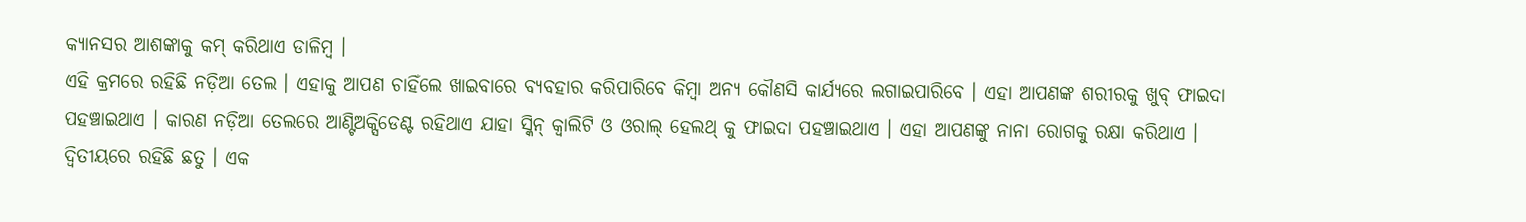କ୍ୟାନସର ଆଶଙ୍କାକୁ କମ୍ କରିଥାଏ ଡାଳିମ୍ବ ।
ଏହି କ୍ରମରେ ରହିଛି ନଡ଼ିଆ ତେଲ । ଏହାକୁ ଆପଣ ଚାହିଁଲେ ଖାଇବାରେ ବ୍ୟବହାର କରିପାରିବେ କିମ୍ବା ଅନ୍ୟ କୌଣସି କାର୍ଯ୍ୟରେ ଲଗାଇପାରିବେ । ଏହା ଆପଣଙ୍କ ଶରୀରକୁ ଖୁବ୍ ଫାଇଦା ପହଞ୍ଚାଇଥାଏ । କାରଣ ନଡ଼ିଆ ତେଲରେ ଆଣ୍ଟିଅକ୍ସିଡେଣ୍ଟ ରହିଥାଏ ଯାହା ସ୍କିନ୍ କ୍ୱାଲିଟି ଓ ଓରାଲ୍ ହେଲଥ୍ କୁ ଫାଇଦା ପହଞ୍ଚାଇଥାଏ । ଏହା ଆପଣଙ୍କୁ ନାନା ରୋଗକୁ ରକ୍ଷା କରିଥାଏ ।
ଦ୍ୱିତୀୟରେ ରହିଛି ଛତୁ । ଏକ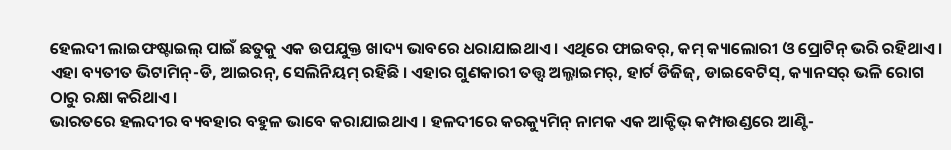ହେଲଦୀ ଲାଇଫଷ୍ଟାଇଲ୍ ପାଇଁ ଛତୁକୁ ଏକ ଉପଯୁକ୍ତ ଖାଦ୍ୟ ଭାବରେ ଧରାଯାଇଥାଏ । ଏଥିରେ ଫାଇବର୍, କମ୍ କ୍ୟାଲୋରୀ ଓ ପ୍ରୋଟିନ୍ ଭରି ରହିଥାଏ । ଏହା ବ୍ୟତୀତ ଭିଟାମିନ୍-ଡି, ଆଇରନ୍, ସେଲିନିୟମ୍ ରହିଛି । ଏହାର ଗୁଣକାରୀ ତତ୍ତ୍ୱ ଅଲ୍ଜାଇମର୍, ହାର୍ଟ ଡିଜିଜ୍, ଡାଇବେଟିସ୍, କ୍ୟାନସର୍ ଭଳି ରୋଗ ଠାରୁ ରକ୍ଷା କରିଥାଏ ।
ଭାରତରେ ହଲଦୀର ବ୍ୟବହାର ବହୁଳ ଭାବେ କରାଯାଇଥାଏ । ହଳଦୀରେ କରକ୍ୟୁମିନ୍ ନାମକ ଏକ ଆକ୍ଟିଭ୍ କମ୍ପାଉଣ୍ଡରେ ଆଣ୍ଟି-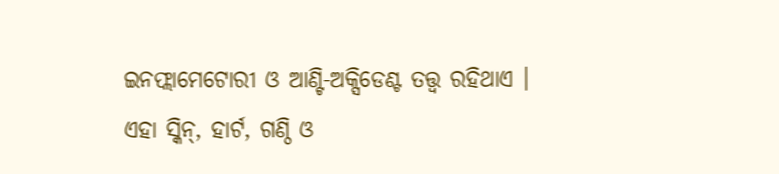ଇନଫ୍ଲାମେଟୋରୀ ଓ ଆଣ୍ଟି-ଅକ୍ସିଡେଣ୍ଟ ତତ୍ତ୍ୱ ରହିଥାଏ । ଏହା ସ୍କିନ୍, ହାର୍ଟ, ଗଣ୍ଠି ଓ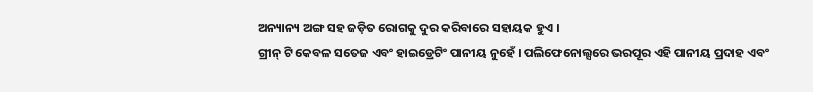ଅନ୍ୟାନ୍ୟ ଅଙ୍ଗ ସହ ଜଡ଼ିତ ରୋଗକୁ ଦୁର କରିବାରେ ସହାୟକ ହୁଏ ।
ଗ୍ରୀନ୍ ଟି କେବଳ ସତେଜ ଏବଂ ହାଇଡ୍ରେଟିଂ ପାନୀୟ ନୁହେଁ । ପଲିଫେନୋଲ୍ସରେ ଭରପୂର ଏହି ପାନୀୟ ପ୍ରଦାହ ଏବଂ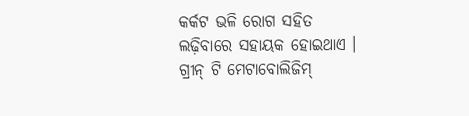କର୍କଟ ଭଳି ରୋଗ ସହିତ ଲଢ଼ିବାରେ ସହାୟକ ହୋଇଥାଏ । ଗ୍ରୀନ୍ ଟି ମେଟାବୋଲିଜିମ୍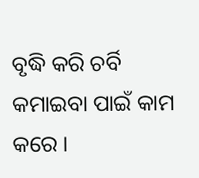ବୃଦ୍ଧି କରି ଚର୍ବି କମାଇବା ପାଇଁ କାମ କରେ ।